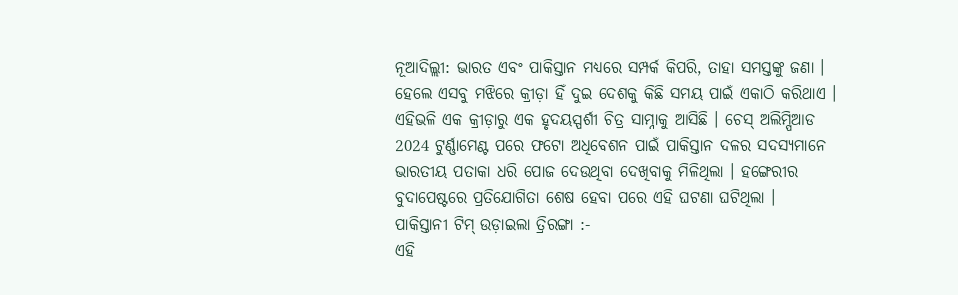ନୂଆଦିଲ୍ଲୀ: ଭାରତ ଏବଂ ପାକିସ୍ତାନ ମଧ୍ୟରେ ସମ୍ପର୍କ କିପରି, ତାହା ସମସ୍ତଙ୍କୁ ଜଣା । ହେଲେ ଏସବୁ ମଝିରେ କ୍ରୀଡ଼ା ହିଁ ଦୁଇ ଦେଶକୁ କିଛି ସମୟ ପାଇଁ ଏକାଠି କରିଥାଏ । ଏହିଭଳି ଏକ କ୍ରୀଡ଼ାରୁ ଏକ ହୃଦୟସ୍ପର୍ଶୀ ଚିତ୍ର ସାମ୍ନାକୁ ଆସିଛି । ଚେସ୍ ଅଲିମ୍ପିଆଡ 2024 ଟୁର୍ଣ୍ଣାମେଣ୍ଟ ପରେ ଫଟୋ ଅଧିବେଶନ ପାଇଁ ପାକିସ୍ତାନ ଦଳର ସଦସ୍ୟମାନେ ଭାରତୀୟ ପତାକା ଧରି ପୋଜ ଦେଉଥିବା ଦେଖିବାକୁ ମିଳିଥିଲା । ହଙ୍ଗେରୀର ବୁଦାପେଷ୍ଟରେ ପ୍ରତିଯୋଗିତା ଶେଷ ହେବା ପରେ ଏହି ଘଟଣା ଘଟିଥିଲା ।
ପାକିସ୍ତାନୀ ଟିମ୍ ଉଡ଼ାଇଲା ତ୍ରିରଙ୍ଗା :-
ଏହି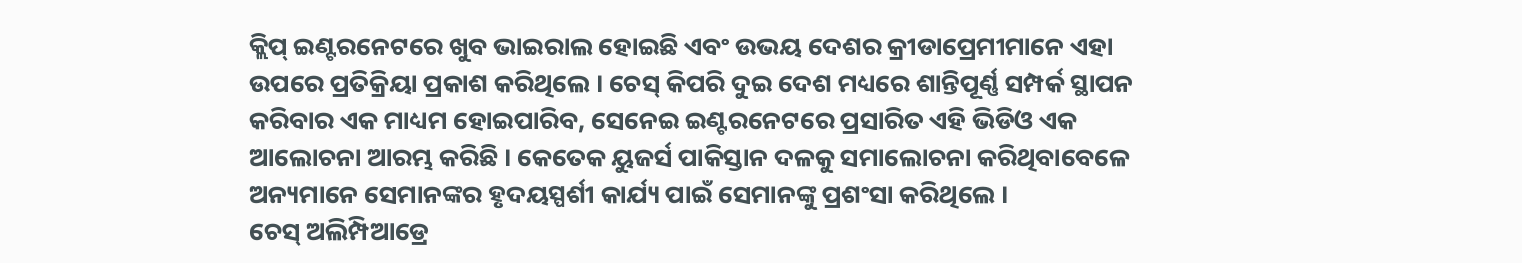କ୍ଲିପ୍ ଇଣ୍ଟରନେଟରେ ଖୁବ ଭାଇରାଲ ହୋଇଛି ଏବଂ ଉଭୟ ଦେଶର କ୍ରୀଡାପ୍ରେମୀମାନେ ଏହା ଉପରେ ପ୍ରତିକ୍ରିୟା ପ୍ରକାଶ କରିଥିଲେ । ଚେସ୍ କିପରି ଦୁଇ ଦେଶ ମଧ୍ୟରେ ଶାନ୍ତିପୂର୍ଣ୍ଣ ସମ୍ପର୍କ ସ୍ଥାପନ କରିବାର ଏକ ମାଧ୍ୟମ ହୋଇପାରିବ, ସେନେଇ ଇଣ୍ଟରନେଟରେ ପ୍ରସାରିତ ଏହି ଭିଡିଓ ଏକ ଆଲୋଚନା ଆରମ୍ଭ କରିଛି । କେତେକ ୟୁଜର୍ସ ପାକିସ୍ତାନ ଦଳକୁ ସମାଲୋଚନା କରିଥିବାବେଳେ ଅନ୍ୟମାନେ ସେମାନଙ୍କର ହୃଦୟସ୍ପର୍ଶୀ କାର୍ଯ୍ୟ ପାଇଁ ସେମାନଙ୍କୁ ପ୍ରଶଂସା କରିଥିଲେ ।
ଚେସ୍ ଅଲିମ୍ପିଆଡ୍ରେ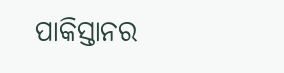ପାକିସ୍ତାନର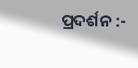ପ୍ରଦର୍ଶନ :-